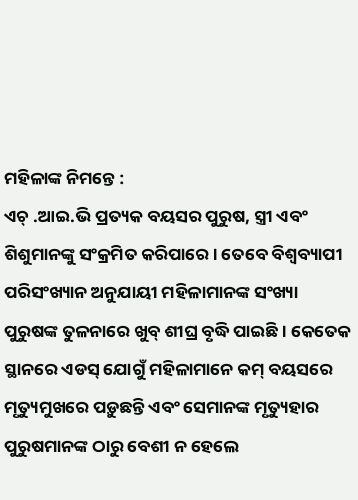ମହିଳାଙ୍କ ନିମନ୍ତେ :
ଏଚ୍ .ଆଇ.ଭି ପ୍ରତ୍ୟକ ବୟସର ପୁରୁଷ, ସ୍ତ୍ରୀ ଏବଂ ଶିଶୁମାନଙ୍କୁ ସଂକ୍ରମିତ କରିପାରେ । ତେବେ ବିଶ୍ୱବ୍ୟାପୀ ପରିସଂଖ୍ୟାନ ଅନୁଯାୟୀ ମହିଳାମାନଙ୍କ ସଂଖ୍ୟା ପୁରୁଷଙ୍କ ତୁଳନାରେ ଖୁବ୍ ଶୀଘ୍ର ବୃଦ୍ଧି ପାଇଛି । କେତେକ ସ୍ଥାନରେ ଏଡସ୍ ଯୋଗୁଁ ମହିଳାମାନେ କମ୍ ବୟସରେ ମୃତ୍ୟୁମୁଖରେ ପଡ଼ୁଛନ୍ତି ଏବଂ ସେମାନଙ୍କ ମୃତ୍ୟୁହାର ପୁରୁଷମାନଙ୍କ ଠାରୁ ବେଶୀ ନ ହେଲେ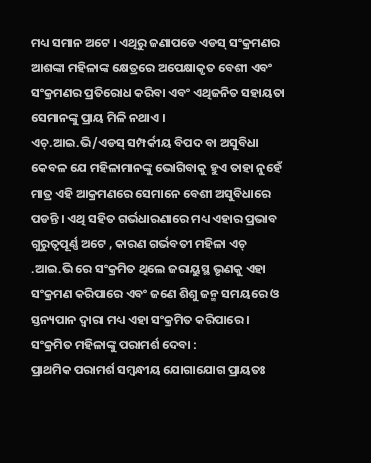ମଧ୍ୟ ସମାନ ଅଟେ । ଏଥିରୁ ଜଣାପଡେ ଏଡସ୍ ସଂକ୍ରମଣର ଆଶଙ୍କା ମହିଳାଙ୍କ କ୍ଷେତ୍ରରେ ଅପେକ୍ଷାକୃତ ବେଶୀ ଏବଂ ସଂକ୍ରମଣର ପ୍ରତିରୋଧ କରିବା ଏବଂ ଏଥିଜନିତ ସହାୟତା ସେମାନଙ୍କୁ ପ୍ରାୟ ମିଳି ନଥାଏ ।
ଏଚ୍.ଆଇ.ଭି/ଏଡସ୍ ସମ୍ପର୍କୀୟ ବିପଦ ବା ଅସୁବିଧା କେବଳ ଯେ ମହିଳାମାନଙ୍କୁ ଭୋଗିବାକୁ ହୁଏ ତାହା ନୁହେଁ ମାତ୍ର ଏହି ଆକ୍ରମଣରେ ସେମାନେ ବେଶୀ ଅସୁବିଧାରେ ପଡନ୍ତି । ଏଥି ସହିତ ଗର୍ଭଧାରଣାରେ ମଧ୍ୟ ଏହାର ପ୍ରଭାବ ଗୁରୁତ୍ୱପୂର୍ଣ୍ଣ ଅଟେ , କାରଣ ଗର୍ଭବତୀ ମହିଳା ଏଚ୍ .ଆଇ.ଭି ରେ ସଂକ୍ରମିତ ଥିଲେ ଜରାୟୁସ୍ଥ ଭୃଣକୁ ଏହା ସଂକ୍ରମଣ କରିପାରେ ଏବଂ ଜଣେ ଶିଶୁ ଜନ୍ମ ସମୟରେ ଓ ସ୍ତନ୍ୟପାନ ଦ୍ଵାରା ମଧ୍ୟ ଏହା ସଂକ୍ରମିତ କରିପାରେ ।
ସଂକ୍ରମିତ ମହିଳାଙ୍କୁ ପରାମର୍ଶ ଦେବା :
ପ୍ରାଥମିକ ପରାମର୍ଶ ସମ୍ବନ୍ଧୀୟ ଯୋଗାଯୋଗ ପ୍ରାୟତଃ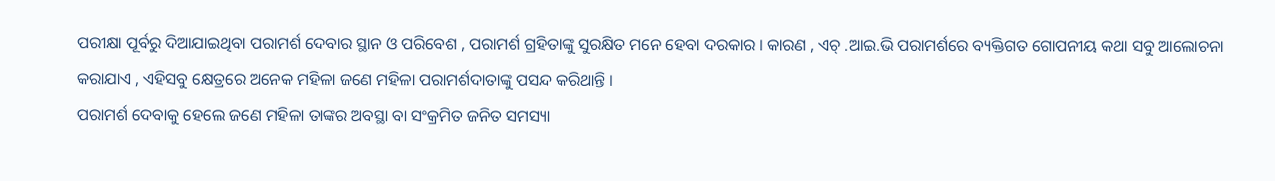ପରୀକ୍ଷା ପୂର୍ବରୁ ଦିଆଯାଇଥିବା ପରାମର୍ଶ ଦେବାର ସ୍ଥାନ ଓ ପରିବେଶ , ପରାମର୍ଶ ଗ୍ରହିତାଙ୍କୁ ସୁରକ୍ଷିତ ମନେ ହେବା ଦରକାର । କାରଣ , ଏଚ୍ .ଆଇ.ଭି ପରାମର୍ଶରେ ବ୍ୟକ୍ତିଗତ ଗୋପନୀୟ କଥା ସବୁ ଆଲୋଚନା କରାଯାଏ , ଏହିସବୁ କ୍ଷେତ୍ରରେ ଅନେକ ମହିଳା ଜଣେ ମହିଳା ପରାମର୍ଶଦାତାଙ୍କୁ ପସନ୍ଦ କରିଥାନ୍ତି ।
ପରାମର୍ଶ ଦେବାକୁ ହେଲେ ଜଣେ ମହିଳା ତାଙ୍କର ଅବସ୍ଥା ବା ସଂକ୍ରମିତ ଜନିତ ସମସ୍ୟା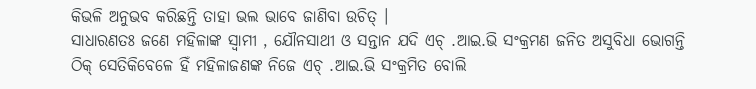କିଭଳି ଅନୁଭବ କରିଛନ୍ତି ତାହା ଭଲ ଭାବେ ଜାଣିବା ଉଚିତ୍ ।
ସାଧାରଣତଃ ଜଣେ ମହିଳାଙ୍କ ସ୍ଵାମୀ , ଯୌନସାଥୀ ଓ ସନ୍ତାନ ଯଦି ଏଚ୍ .ଆଇ.ଭି ସଂକ୍ରମଣ ଜନିତ ଅସୁବିଧା ଭୋଗନ୍ତି ଠିକ୍ ସେତିକିବେଳେ ହିଁ ମହିଳାଜଣଙ୍କ ନିଜେ ଏଚ୍ .ଆଇ.ଭି ସଂକ୍ରମିତ ବୋଲି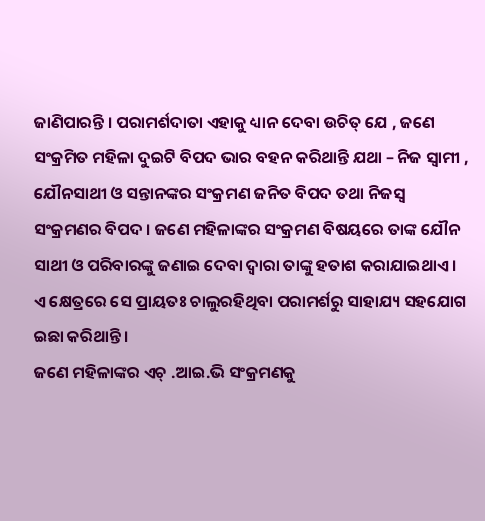ଜାଣିପାରନ୍ତି । ପରାମର୍ଶଦାତା ଏହାକୁ ଧ୍ୟାନ ଦେବା ଉଚିତ୍ ଯେ , ଜଣେ ସଂକ୍ରମିତ ମହିଳା ଦୁଇଟି ବିପଦ ଭାର ବହନ କରିଥାନ୍ତି ଯଥା – ନିଜ ସ୍ଵାମୀ , ଯୌନସାଥୀ ଓ ସନ୍ତାନଙ୍କର ସଂକ୍ରମଣ ଜନିତ ବିପଦ ତଥା ନିଜସ୍ଵ ସଂକ୍ରମଣର ବିପଦ । ଜଣେ ମହିଳାଙ୍କର ସଂକ୍ରମଣ ବିଷୟରେ ତାଙ୍କ ଯୌନ ସାଥୀ ଓ ପରିବାରଙ୍କୁ ଜଣାଇ ଦେବା ଦ୍ଵାରା ତାଙ୍କୁ ହତାଶ କରାଯାଇଥାଏ । ଏ କ୍ଷେତ୍ରରେ ସେ ପ୍ରାୟତଃ ଚାଲୁରହିଥିବା ପରାମର୍ଶରୁ ସାହାଯ୍ୟ ସହଯୋଗ ଇଛା କରିଥାନ୍ତି ।
ଜଣେ ମହିଳାଙ୍କର ଏଚ୍ .ଆଇ.ଭି ସଂକ୍ରମଣକୁ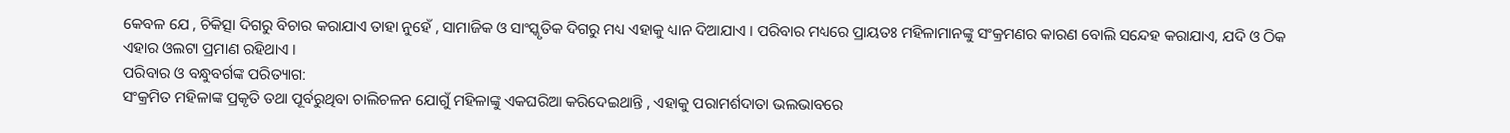କେବଳ ଯେ , ଚିକିତ୍ସା ଦିଗରୁ ବିଚାର କରାଯାଏ ତାହା ନୁହେଁ , ସାମାଜିକ ଓ ସାଂସ୍କୃତିକ ଦିଗରୁ ମଧ୍ୟ ଏହାକୁ ଧ୍ୟାନ ଦିଆଯାଏ । ପରିବାର ମଧ୍ୟରେ ପ୍ରାୟତଃ ମହିଳାମାନଙ୍କୁ ସଂକ୍ରମଣର କାରଣ ବୋଲି ସନ୍ଦେହ କରାଯାଏ, ଯଦି ଓ ଠିକ ଏହାର ଓଲଟା ପ୍ରମାଣ ରହିଥାଏ ।
ପରିବାର ଓ ବନ୍ଧୁବର୍ଗଙ୍କ ପରିତ୍ୟାଗ:
ସଂକ୍ରମିତ ମହିଳାଙ୍କ ପ୍ରକୃତି ତଥା ପୂର୍ବରୁଥିବା ଚାଲିଚଳନ ଯୋଗୁଁ ମହିଳାଙ୍କୁ ଏକଘରିଆ କରିଦେଇଥାନ୍ତି , ଏହାକୁ ପରାମର୍ଶଦାତା ଭଲଭାବରେ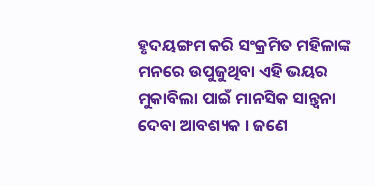ହୃଦୟଙ୍ଗମ କରି ସଂକ୍ରମିତ ମହିଳାଙ୍କ ମନରେ ଉପୁଜୁଥିବା ଏହି ଭୟର ମୁକାବିଲା ପାଇଁ ମାନସିକ ସାନ୍ତ୍ଵନା ଦେବା ଆବଶ୍ୟକ । ଜଣେ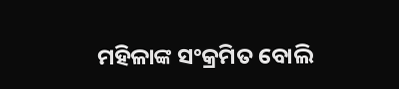ମହିଳାଙ୍କ ସଂକ୍ରମିତ ବୋଲି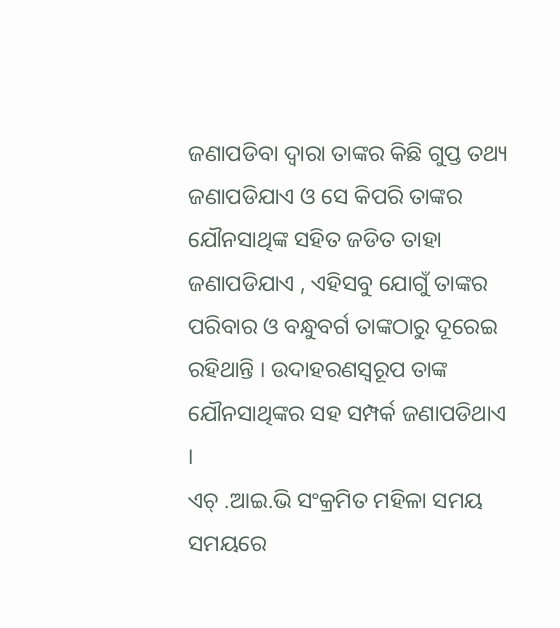ଜଣାପଡିବା ଦ୍ଵାରା ତାଙ୍କର କିଛି ଗୁପ୍ତ ତଥ୍ୟ ଜଣାପଡିଯାଏ ଓ ସେ କିପରି ତାଙ୍କର ଯୌନସାଥିଙ୍କ ସହିତ ଜଡିତ ତାହା ଜଣାପଡିଯାଏ , ଏହିସବୁ ଯୋଗୁଁ ତାଙ୍କର ପରିବାର ଓ ବନ୍ଧୁବର୍ଗ ତାଙ୍କଠାରୁ ଦୂରେଇ ରହିଥାନ୍ତି । ଉଦାହରଣସ୍ୱରୂପ ତାଙ୍କ ଯୌନସାଥିଙ୍କର ସହ ସମ୍ପର୍କ ଜଣାପଡିଥାଏ ।
ଏଚ୍ .ଆଇ.ଭି ସଂକ୍ରମିତ ମହିଳା ସମୟ ସମୟରେ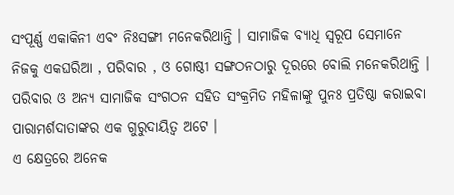ସଂପୂର୍ଣ୍ଣ ଏକାକିନୀ ଏବଂ ନିଃସଙ୍ଗୀ ମନେକରିଥାନ୍ତି । ସାମାଜିକ ବ୍ୟାଧି ସ୍ୱରୂପ ସେମାନେ ନିଜକୁ ଏକଘରିଆ , ପରିବାର , ଓ ଗୋଷ୍ଠୀ ସଙ୍ଗଠନଠାରୁ ଦୂରରେ ବୋଲି ମନେକରିଥାନ୍ତି । ପରିବାର ଓ ଅନ୍ୟ ସାମାଜିକ ସଂଗଠନ ସହିତ ସଂକ୍ରମିତ ମହିଳାଙ୍କୁ ପୁନଃ ପ୍ରତିଷ୍ଠା କରାଇବା ପାରାମର୍ଶଦାତାଙ୍କର ଏକ ଗୁରୁଦାୟିତ୍ଵ ଅଟେ ।
ଏ କ୍ଷେତ୍ରରେ ଅନେକ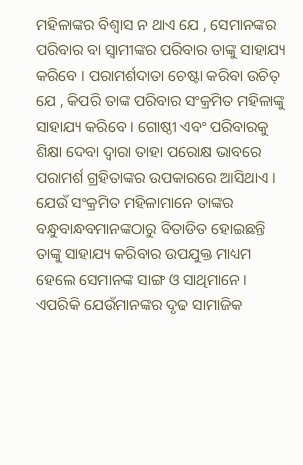ମହିଳାଙ୍କର ବିଶ୍ଵାସ ନ ଥାଏ ଯେ , ସେମାନଙ୍କର ପରିବାର ବା ସ୍ଵାମୀଙ୍କର ପରିବାର ତାଙ୍କୁ ସାହାଯ୍ୟ କରିବେ । ପରାମର୍ଶଦାତା ଚେଷ୍ଟା କରିବା ଉଚିତ୍ ଯେ , କିପରି ତାଙ୍କ ପରିବାର ସଂକ୍ରମିତ ମହିଳାଙ୍କୁ ସାହାଯ୍ୟ କରିବେ । ଗୋଷ୍ଠୀ ଏବଂ ପରିବାରକୁ ଶିକ୍ଷା ଦେବା ଦ୍ଵାରା ତାହା ପରୋକ୍ଷ ଭାବରେ ପରାମର୍ଶ ଗ୍ରହିତାଙ୍କର ଉପକାରରେ ଆସିଥାଏ । ଯେଉଁ ସଂକ୍ରମିତ ମହିଳାମାନେ ତାଙ୍କର ବନ୍ଧୁବାନ୍ଧବମାନଙ୍କଠାରୁ ବିତାଡିତ ହୋଇଛନ୍ତି ତାଙ୍କୁ ସାହାଯ୍ୟ କରିବାର ଉପଯୁକ୍ତ ମାଧ୍ୟମ ହେଲେ ସେମାନଙ୍କ ସାଙ୍ଗ ଓ ସାଥିମାନେ । ଏପରିକି ଯେଉଁମାନଙ୍କର ଦୃଢ ସାମାଜିକ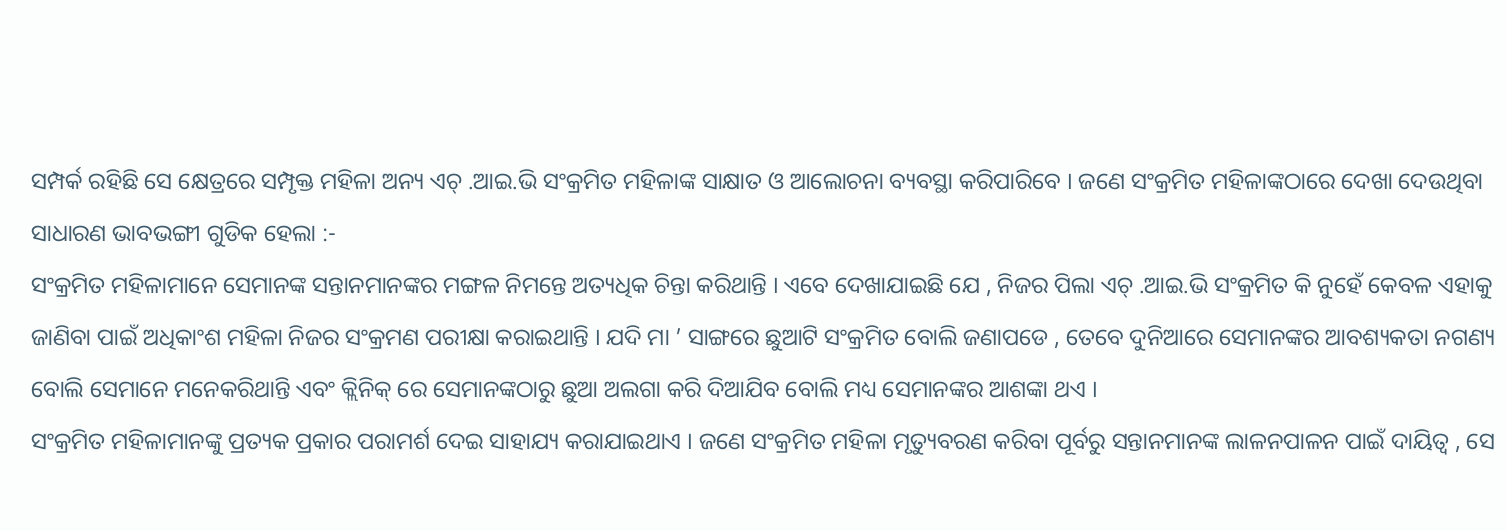ସମ୍ପର୍କ ରହିଛି ସେ କ୍ଷେତ୍ରରେ ସମ୍ପୃକ୍ତ ମହିଳା ଅନ୍ୟ ଏଚ୍ .ଆଇ.ଭି ସଂକ୍ରମିତ ମହିଳାଙ୍କ ସାକ୍ଷାତ ଓ ଆଲୋଚନା ବ୍ୟବସ୍ଥା କରିପାରିବେ । ଜଣେ ସଂକ୍ରମିତ ମହିଳାଙ୍କଠାରେ ଦେଖା ଦେଉଥିବା ସାଧାରଣ ଭାବଭଙ୍ଗୀ ଗୁଡିକ ହେଲା :-
ସଂକ୍ରମିତ ମହିଳାମାନେ ସେମାନଙ୍କ ସନ୍ତାନମାନଙ୍କର ମଙ୍ଗଳ ନିମନ୍ତେ ଅତ୍ୟଧିକ ଚିନ୍ତା କରିଥାନ୍ତି । ଏବେ ଦେଖାଯାଇଛି ଯେ , ନିଜର ପିଲା ଏଚ୍ .ଆଇ.ଭି ସଂକ୍ରମିତ କି ନୁହେଁ କେବଳ ଏହାକୁ ଜାଣିବା ପାଇଁ ଅଧିକାଂଶ ମହିଳା ନିଜର ସଂକ୍ରମଣ ପରୀକ୍ଷା କରାଇଥାନ୍ତି । ଯଦି ମା ’ ସାଙ୍ଗରେ ଛୁଆଟି ସଂକ୍ରମିତ ବୋଲି ଜଣାପଡେ , ତେବେ ଦୁନିଆରେ ସେମାନଙ୍କର ଆବଶ୍ୟକତା ନଗଣ୍ୟ ବୋଲି ସେମାନେ ମନେକରିଥାନ୍ତି ଏବଂ କ୍ଲିନିକ୍ ରେ ସେମାନଙ୍କଠାରୁ ଛୁଆ ଅଲଗା କରି ଦିଆଯିବ ବୋଲି ମଧ୍ୟ ସେମାନଙ୍କର ଆଶଙ୍କା ଥଏ ।
ସଂକ୍ରମିତ ମହିଳାମାନଙ୍କୁ ପ୍ରତ୍ୟକ ପ୍ରକାର ପରାମର୍ଶ ଦେଇ ସାହାଯ୍ୟ କରାଯାଇଥାଏ । ଜଣେ ସଂକ୍ରମିତ ମହିଳା ମୃତ୍ୟୁବରଣ କରିବା ପୂର୍ବରୁ ସନ୍ତାନମାନଙ୍କ ଲାଳନପାଳନ ପାଇଁ ଦାୟିତ୍ଵ , ସେ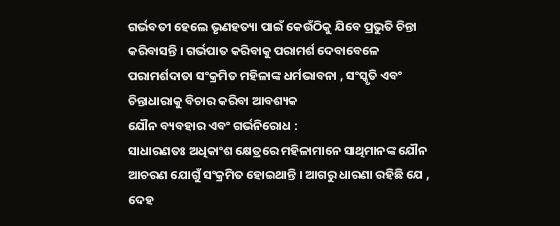ଗର୍ଭବତୀ ହେଲେ ଭୃଣହତ୍ୟା ପାଇଁ କେଉଁଠିକୁ ଯିବେ ପ୍ରଭୁତି ଚିନ୍ତା କରିବାସନ୍ତି । ଗର୍ଭପାତ କରିବାକୁ ପରାମର୍ଶ ଦେବାବେଳେ ପରାମର୍ଶଦାତା ସଂକ୍ରମିତ ମହିଳାଙ୍କ ଧର୍ମଭାବନା , ସଂସ୍କୃତି ଏବଂ ଚିନ୍ତାଧାରାକୁ ବିଚାର କରିବା ଆବଶ୍ୟକ
ଯୌନ ବ୍ୟବହାର ଏବଂ ଗର୍ଭନିରୋଧ :
ସାଧାରଣତଃ ଅଧିକାଂଶ କ୍ଷେତ୍ରରେ ମହିଳାମାନେ ସାଥିମାନଙ୍କ ଯୌନ ଆଚରଣ ଯୋଗୁଁ ସଂକ୍ରମିତ ହୋଇଥାନ୍ତି । ଆଗରୁ ଧାରଣା ରହିଛି ଯେ , ଦେହ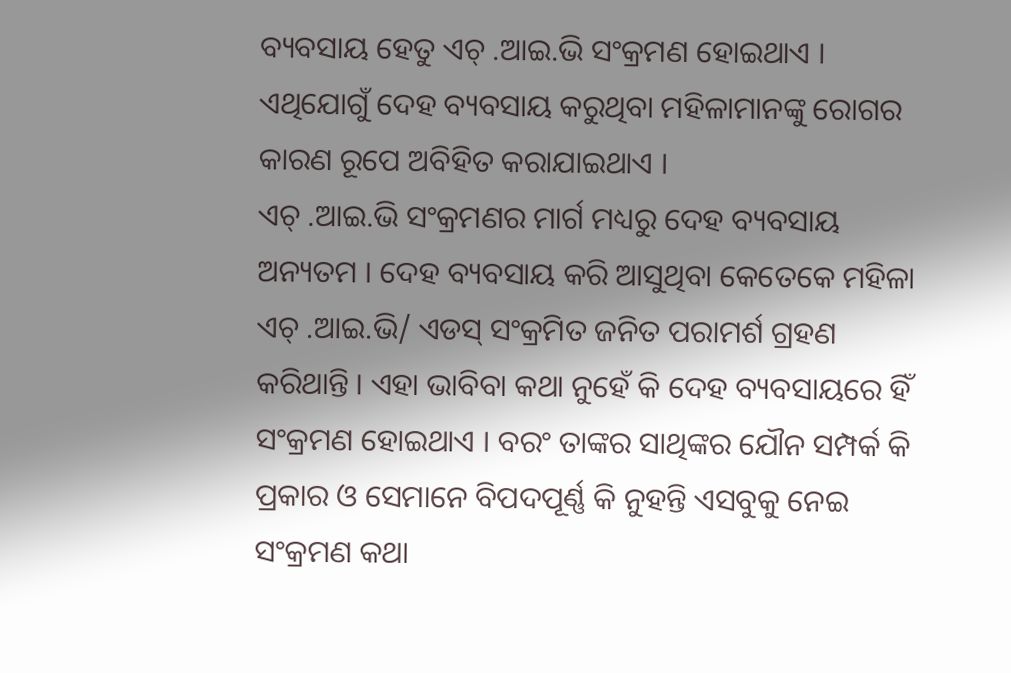ବ୍ୟବସାୟ ହେତୁ ଏଚ୍ .ଆଇ.ଭି ସଂକ୍ରମଣ ହୋଇଥାଏ । ଏଥିଯୋଗୁଁ ଦେହ ବ୍ୟବସାୟ କରୁଥିବା ମହିଳାମାନଙ୍କୁ ରୋଗର କାରଣ ରୂପେ ଅବିହିତ କରାଯାଇଥାଏ ।
ଏଚ୍ .ଆଇ.ଭି ସଂକ୍ରମଣର ମାର୍ଗ ମଧ୍ୟରୁ ଦେହ ବ୍ୟବସାୟ ଅନ୍ୟତମ । ଦେହ ବ୍ୟବସାୟ କରି ଆସୁଥିବା କେତେକେ ମହିଳା ଏଚ୍ .ଆଇ.ଭି/ ଏଡସ୍ ସଂକ୍ରମିତ ଜନିତ ପରାମର୍ଶ ଗ୍ରହଣ କରିଥାନ୍ତି । ଏହା ଭାବିବା କଥା ନୁହେଁ କି ଦେହ ବ୍ୟବସାୟରେ ହିଁ ସଂକ୍ରମଣ ହୋଇଥାଏ । ବରଂ ତାଙ୍କର ସାଥିଙ୍କର ଯୌନ ସମ୍ପର୍କ କି ପ୍ରକାର ଓ ସେମାନେ ବିପଦପୂର୍ଣ୍ଣ କି ନୁହନ୍ତି ଏସବୁକୁ ନେଇ ସଂକ୍ରମଣ କଥା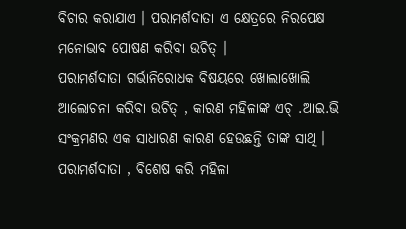ବିଚାର କରାଯାଏ । ପରାମର୍ଶଦାତା ଏ କ୍ଷେତ୍ରରେ ନିରପେକ୍ଷ ମନୋଭାବ ପୋଷଣ କରିବା ଉଚିତ୍ ।
ପରାମର୍ଶଦାତା ଗର୍ଭାନିରୋଧକ ବିଷୟରେ ଖୋଲାଖୋଲି ଆଲୋଚନା କରିବା ଉଚିତ୍ , କାରଣ ମହିଳାଙ୍କ ଏଚ୍ .ଆଇ.ଭି ସଂକ୍ରମଣର ଏକ ସାଧାରଣ କାରଣ ହେଉଛନ୍ତି ତାଙ୍କ ସାଥି । ପରାମର୍ଶଦାତା , ବିଶେଷ କରି ମହିଳା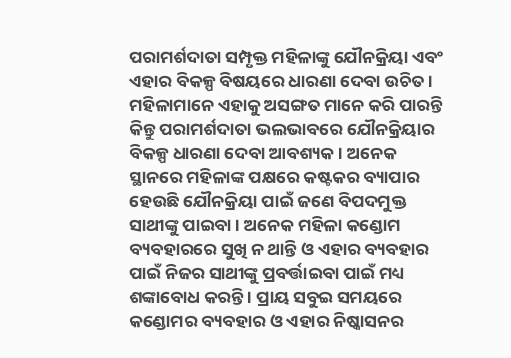ପରାମର୍ଶଦାତା ସମ୍ପୃକ୍ତ ମହିଳାଙ୍କୁ ଯୌନକ୍ରିୟା ଏବଂ ଏହାର ବିକଳ୍ପ ବିଷୟରେ ଧାରଣା ଦେବା ଉଚିତ । ମହିଳାମାନେ ଏହାକୁ ଅସଙ୍ଗତ ମାନେ କରି ପାରନ୍ତି କିନ୍ତୁ ପରାମର୍ଶଦାତା ଭଲଭାବରେ ଯୌନକ୍ରିୟାର ବିକଳ୍ପ ଧାରଣା ଦେବା ଆବଶ୍ୟକ । ଅନେକ ସ୍ଥାନରେ ମହିଳାଙ୍କ ପକ୍ଷରେ କଷ୍ଟକର ବ୍ୟାପାର ହେଉଛି ଯୌନକ୍ରିୟା ପାଇଁ ଜଣେ ବିପଦମୁକ୍ତ ସାଥୀଙ୍କୁ ପାଇବା । ଅନେକ ମହିଳା କଣ୍ଡୋମ ବ୍ୟବହାରରେ ସୁଖି ନ ଥାନ୍ତି ଓ ଏହାର ବ୍ୟବହାର ପାଇଁ ନିଜର ସାଥୀଙ୍କୁ ପ୍ରବର୍ତ୍ତାଇବା ପାଇଁ ମଧ୍ୟ ଶଙ୍କାବୋଧ କରନ୍ତି । ପ୍ରାୟ ସବୁଇ ସମୟରେ କଣ୍ଡୋମର ବ୍ୟବହାର ଓ ଏହାର ନିଷ୍କାସନର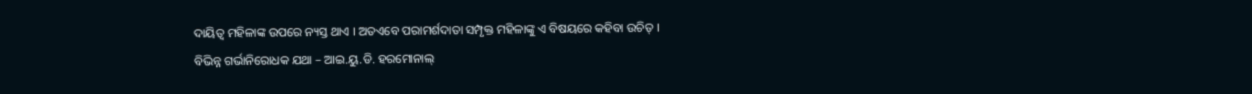ଦାୟିତ୍ଵ ମହିଳାଙ୍କ ଉପରେ ନ୍ୟସ୍ତ ଥାଏ । ଅତଏବେ ପରାମର୍ଶଦାତା ସମ୍ପୃକ୍ତ ମହିଳାଙ୍କୁ ଏ ବିଷୟରେ କହିବା ଉଚିତ୍ ।
ବିଭିନ୍ନ ଗର୍ଭାନିରୋଧକ ଯଥା – ଆଇ.ୟୁ.ଡି. ହରମୋନାଲ୍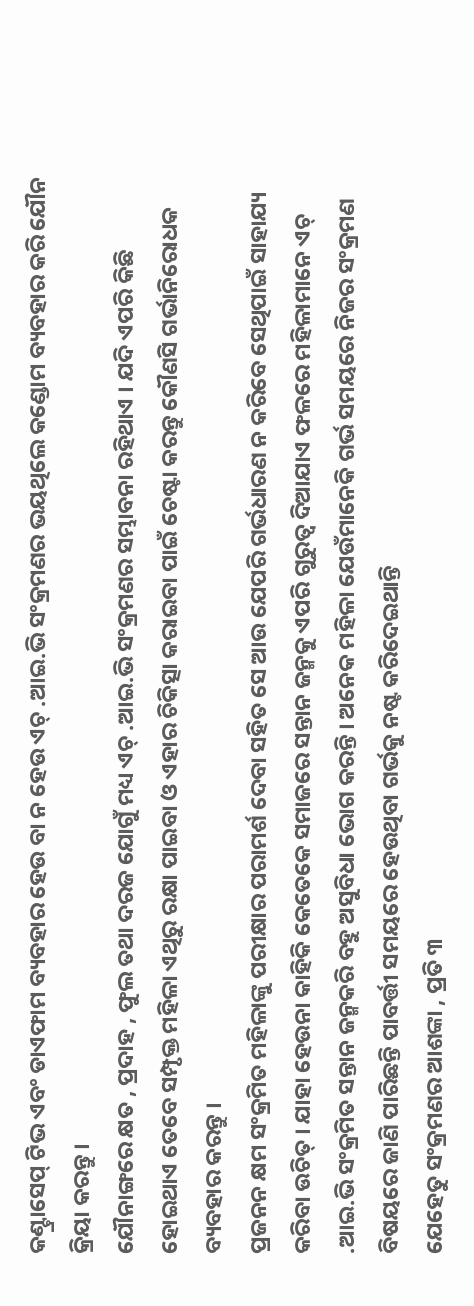କଣ୍ଟ୍ରାସେପ୍ ଟିଭ ଏବଂ ଡାଏଫାମ ବ୍ୟବହାର ହେଉ ବା ନ ହେଉ ଏଚ୍ .ଆଇ.ଭି ସଂକ୍ରମଣର ଭୟଥିଲେ କଣ୍ଡୋମ ବ୍ୟବହାର କରି ଯୌନ କ୍ରିୟା କରନ୍ତୁ ।
ଯୌନାଙ୍ଗରେ କ୍ଷତ , ପ୍ରଦାହ , ଫୁଲ ତଥା ଦରଜ ଯୋଗୁଁ ମଧ୍ୟ ଏଚ୍ .ଆଇ.ଭି ସଂକ୍ରମଣର ସମ୍ଭାବନା ରହିଥାଏ । ଯଦି ଏପରି କିଛି ହୋଇଥାଏ ତେବେ ସମ୍ପୃକ୍ତ ମହିଳା ଏଥିରୁ ରକ୍ଷା ପାଇବା ଓ ଏହାର ଚିକିତ୍ସା କରାଇବା ପାଇଁ ଚେଷ୍ଟା କରନ୍ତୁ କୌଣସି ଗର୍ଭାନିରୋଧକ ବ୍ୟବହାର କରନ୍ତୁ ।
ପ୍ରଜନନ କ୍ଷମ ସଂକ୍ରମିତ ମହିଳାଙ୍କୁ ପରୀକ୍ଷାର ପରାମର୍ଶ ଦେବା ସହିତ ସେ ଆଉ ଯେପରି ଗର୍ଭଧାରଣ ନ କରିବେ ସେଥିପାଇଁ ସାହାଯ୍ୟ କରିବା ଉଚିତ୍ । ଯାହା ହେଉନା କାହିକି କେତେକେ ସମାଜରେ ସନ୍ତାନ ଜନ୍ମକୁ ଏପରି ଗୁରୁତ୍ଵ ଦିଆଯାଏ ଫଳରେ ମହିଳାମାନେ ଏଚ୍ .ଆଇ.ଭି ସଂକ୍ରମିତ ସନ୍ତାନ ଜନ୍ମକରି ବହୁ ଅସୁବିଧା ଭୋଗ କରନ୍ତି । ଅନେକ ମହିଳା ଯେଉଁମାନେକି ଗର୍ଭ ସମୟରେ ନିଜର ସଂକ୍ରମଣ ବିଷୟରେ ଜାଣି ପାରିଛନ୍ତି ପାବର୍ତ୍ତୀ ସମୟରେ ହେଉଥିବା ଗର୍ଭକୁ ନଷ୍ଟ କରିଦେଇଥାନ୍ତି
ଯେହେତୁ ସଂକ୍ରମଣର ଆଶଙ୍କା , ପ୍ରତି ୩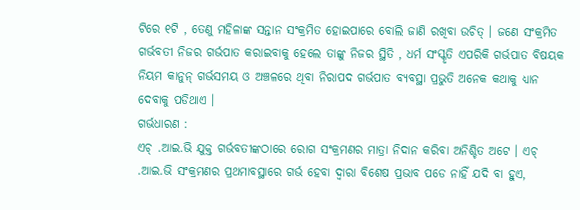ଟିରେ ୧ଟି , ତେଣୁ ମହିଳାଙ୍କ ସନ୍ତାନ ସଂକ୍ରମିତ ହୋଇପାରେ ବୋଲି ଜାଣି ରଖିବା ଉଚିତ୍ । ଜଣେ ସଂକ୍ରମିତ ଗର୍ଭବତୀ ନିଜର ଗର୍ଭପାତ କରାଇବାକୁ ହେଲେ ତାଙ୍କୁ ନିଜର ସ୍ଥିତି , ଧର୍ମ ସଂସ୍କୃତି ଏପରିକି ଗର୍ଭପାତ ବିଷୟକ ନିୟମ କାନୁନ୍ ଗର୍ଭସମୟ ଓ ଅଞ୍ଚଳରେ ଥିବା ନିରାପଦ ଗର୍ଭପାତ ବ୍ୟବସ୍ଥା ପ୍ରଭୁତି ଅନେକ କଥାକୁ ଧ୍ୟାନ ଦେବାକୁ ପଡିଥାଏ ।
ଗର୍ଭଧାରଣ :
ଏଚ୍ .ଆଇ.ଭି ଯୁକ୍ତ ଗର୍ଭବତୀଙ୍କଠାରେ ରୋଗ ସଂକ୍ରମଣର ମାତ୍ରା ନିଦାନ କରିବା ଅନିଶ୍ଚିତ ଅଟେ । ଏଚ୍ .ଆଇ.ଭି ସଂକ୍ରମଣର ପ୍ରଥମାବସ୍ଥାରେ ଗର୍ଭ ହେବା ଦ୍ଵାରା ବିଶେଷ ପ୍ରଭାବ ପଡେ ନାହିଁ ଯଦି ବା ହୁଏ,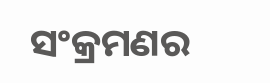ସଂକ୍ରମଣର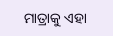ମାତ୍ରାକୁ ଏହା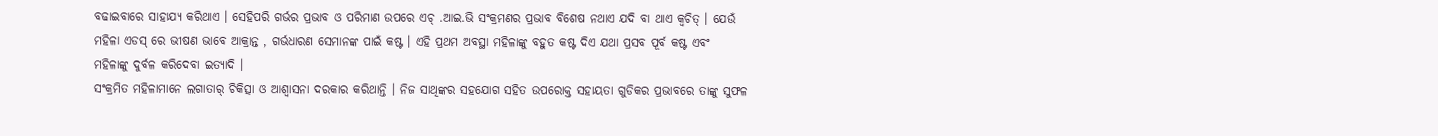ବଢାଇବାରେ ସାହାଯ୍ୟ କରିଥାଏ । ସେହିପରି ଗର୍ଭର ପ୍ରଭାବ ଓ ପରିମାଣ ଉପରେ ଏଚ୍ .ଆଇ.ଭି ସଂକ୍ରମଣର ପ୍ରଭାବ ବିଶେଷ ନଥାଏ ଯଦି ବା ଥାଏ କ୍ଵଚିତ୍ । ଯେଉଁ ମହିଳା ଏଡସ୍ ରେ ଭୀଷଣ ଭାବେ ଆକ୍ରାନ୍ତ , ଗର୍ଭଧାରଣ ସେମାନଙ୍କ ପାଇଁ କଷ୍ଟ । ଏହି ପ୍ରଥମ ଅବସ୍ଥା ମହିଳାଙ୍କୁ ବହୁତ କଷ୍ଟ ଦିଏ ଯଥା ପ୍ରସବ ପୂର୍ବ କଷ୍ଟ ଏବଂ ମହିଳାଙ୍କୁ ଦୁର୍ବଳ କରିଦେବା ଇତ୍ୟାଦି ।
ସଂକ୍ରମିତ ମହିଳାମାନେ ଲଗାତାର୍ ଚିକିତ୍ସା ଓ ଆଶ୍ଵାସନା ଦରକାର କରିଥାନ୍ତି । ନିଜ ସାଥିଙ୍କର ସହଯୋଗ ସହିତ ଉପରୋକ୍ତ ସହାୟତା ଗୁଡିକର ପ୍ରଭାବରେ ତାଙ୍କୁ ସୁଫଳ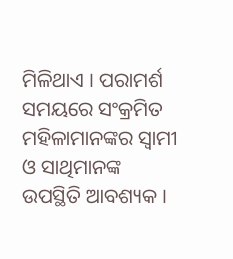ମିଳିଥାଏ । ପରାମର୍ଶ ସମୟରେ ସଂକ୍ରମିତ ମହିଳାମାନଙ୍କର ସ୍ଵାମୀ ଓ ସାଥିମାନଙ୍କ ଉପସ୍ଥିତି ଆବଶ୍ୟକ ।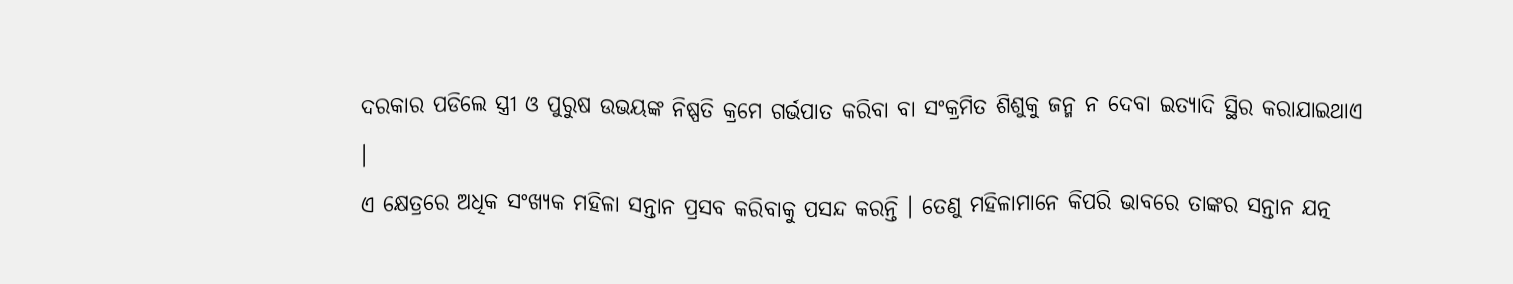ଦରକାର ପଡିଲେ ସ୍ତ୍ରୀ ଓ ପୁରୁଷ ଉଭୟଙ୍କ ନିଷ୍ପତି କ୍ରମେ ଗର୍ଭପାତ କରିବା ବା ସଂକ୍ରମିତ ଶିଶୁକୁ ଜନ୍ମ ନ ଦେବା ଇତ୍ୟାଦି ସ୍ଥିର କରାଯାଇଥାଏ ।
ଏ କ୍ଷେତ୍ରରେ ଅଧିକ ସଂଖ୍ୟକ ମହିଳା ସନ୍ତାନ ପ୍ରସବ କରିବାକୁ ପସନ୍ଦ କରନ୍ତି । ତେଣୁ ମହିଳାମାନେ କିପରି ଭାବରେ ତାଙ୍କର ସନ୍ତାନ ଯତ୍ନ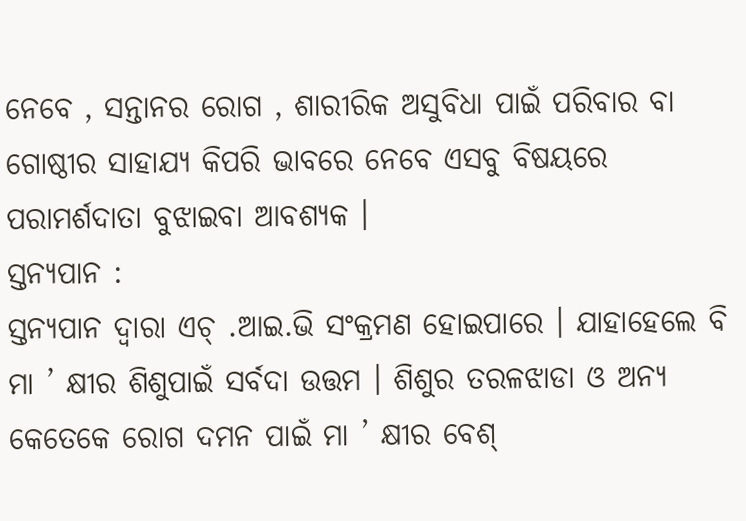ନେବେ , ସନ୍ତାନର ରୋଗ , ଶାରୀରିକ ଅସୁବିଧା ପାଇଁ ପରିବାର ବା ଗୋଷ୍ଠୀର ସାହାଯ୍ୟ କିପରି ଭାବରେ ନେବେ ଏସବୁ ବିଷୟରେ ପରାମର୍ଶଦାତା ବୁଝାଇବା ଆବଶ୍ୟକ ।
ସ୍ତନ୍ୟପାନ :
ସ୍ତନ୍ୟପାନ ଦ୍ଵାରା ଏଚ୍ .ଆଇ.ଭି ସଂକ୍ରମଣ ହୋଇପାରେ । ଯାହାହେଲେ ବି ମା ’ କ୍ଷୀର ଶିଶୁପାଇଁ ସର୍ବଦା ଉତ୍ତମ । ଶିଶୁର ତରଳଝାଡା ଓ ଅନ୍ୟ କେତେକେ ରୋଗ ଦମନ ପାଇଁ ମା ’ କ୍ଷୀର ବେଶ୍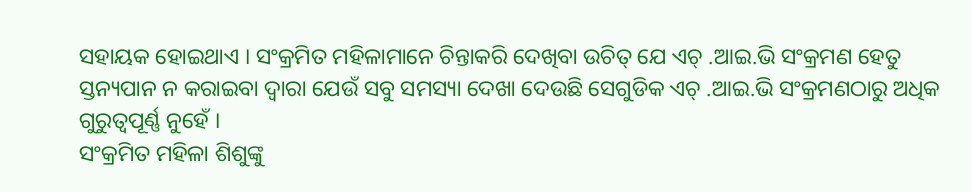ସହାୟକ ହୋଇଥାଏ । ସଂକ୍ରମିତ ମହିଳାମାନେ ଚିନ୍ତାକରି ଦେଖିବା ଉଚିତ୍ ଯେ ଏଚ୍ .ଆଇ.ଭି ସଂକ୍ରମଣ ହେତୁ ସ୍ତନ୍ୟପାନ ନ କରାଇବା ଦ୍ଵାରା ଯେଉଁ ସବୁ ସମସ୍ୟା ଦେଖା ଦେଉଛି ସେଗୁଡିକ ଏଚ୍ .ଆଇ.ଭି ସଂକ୍ରମଣଠାରୁ ଅଧିକ ଗୁରୁତ୍ୱପୂର୍ଣ୍ଣ ନୁହେଁ ।
ସଂକ୍ରମିତ ମହିଳା ଶିଶୁଙ୍କୁ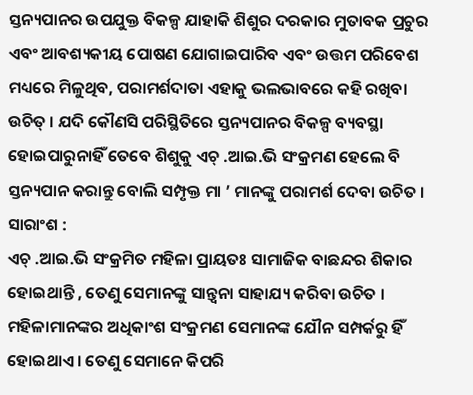ସ୍ତନ୍ୟପାନର ଉପଯୁକ୍ତ ବିକଳ୍ପ ଯାହାକି ଶିଶୁର ଦରକାର ମୁତାବକ ପ୍ରଚୁର ଏବଂ ଆବଶ୍ୟକୀୟ ପୋଷଣ ଯୋଗାଇପାରିବ ଏବଂ ଉତ୍ତମ ପରିବେଶ ମଧ୍ୟରେ ମିଳୁଥିବ, ପରାମର୍ଶଦାତା ଏହାକୁ ଭଲଭାବରେ କହି ରଖିବା ଉଚିତ୍ । ଯଦି କୌଣସି ପରିସ୍ଥିତିରେ ସ୍ତନ୍ୟପାନର ବିକଳ୍ପ ବ୍ୟବସ୍ଥା ହୋଇପାରୁନାହିଁ ତେବେ ଶିଶୁକୁ ଏଚ୍ .ଆଇ.ଭି ସଂକ୍ରମଣ ହେଲେ ବି ସ୍ତନ୍ୟପାନ କରାନ୍ତୁ ବୋଲି ସମ୍ପୃକ୍ତ ମା ’ ମାନଙ୍କୁ ପରାମର୍ଶ ଦେବା ଉଚିତ ।
ସାରାଂଶ :
ଏଚ୍ .ଆଇ.ଭି ସଂକ୍ରମିତ ମହିଳା ପ୍ରାୟତଃ ସାମାଜିକ ବାଛନ୍ଦର ଶିକାର ହୋଇଥାନ୍ତି , ତେଣୁ ସେମାନଙ୍କୁ ସାନ୍ତ୍ଵନା ସାହାଯ୍ୟ କରିବା ଉଚିତ ।
ମହିଳାମାନଙ୍କର ଅଧିକାଂଶ ସଂକ୍ରମଣ ସେମାନଙ୍କ ଯୌନ ସମ୍ପର୍କରୁ ହିଁ ହୋଇଥାଏ । ତେଣୁ ସେମାନେ କିପରି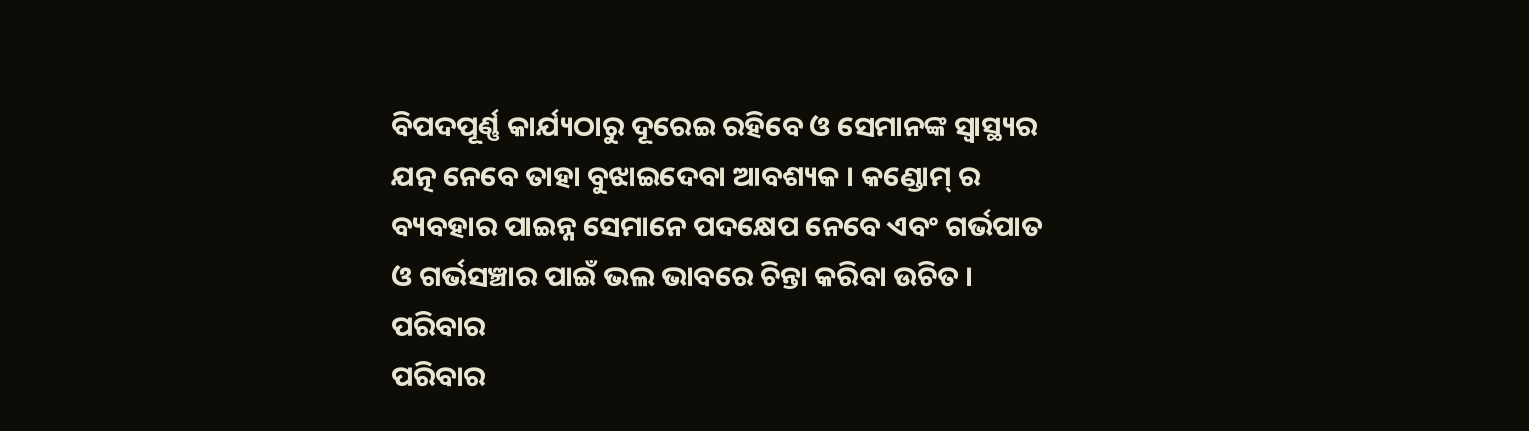ବିପଦପୂର୍ଣ୍ଣ କାର୍ଯ୍ୟଠାରୁ ଦୂରେଇ ରହିବେ ଓ ସେମାନଙ୍କ ସ୍ଵାସ୍ଥ୍ୟର ଯତ୍ନ ନେବେ ତାହା ବୁଝାଇଦେବା ଆବଶ୍ୟକ । କଣ୍ଡୋମ୍ ର ବ୍ୟବହାର ପାଇନ୍ନ ସେମାନେ ପଦକ୍ଷେପ ନେବେ ଏବଂ ଗର୍ଭପାତ ଓ ଗର୍ଭସଞ୍ଚାର ପାଇଁ ଭଲ ଭାବରେ ଚିନ୍ତା କରିବା ଉଚିତ ।
ପରିବାର
ପରିବାର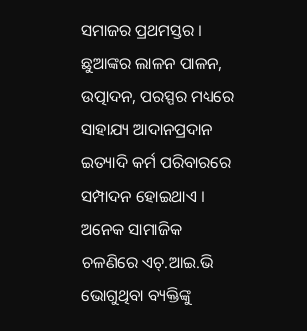ସମାଜର ପ୍ରଥମସ୍ତର । ଛୁଆଙ୍କର ଲାଳନ ପାଳନ, ଉତ୍ପାଦନ, ପରସ୍ପର ମଧ୍ୟରେ ସାହାଯ୍ୟ ଆଦାନପ୍ରଦାନ ଇତ୍ୟାଦି କର୍ମ ପରିବାରରେ ସମ୍ପାଦନ ହୋଇଥାଏ । ଅନେକ ସାମାଜିକ ଚଳଣିରେ ଏଚ୍.ଆଇ.ଭି ଭୋଗୁଥିବା ବ୍ୟକ୍ତିଙ୍କୁ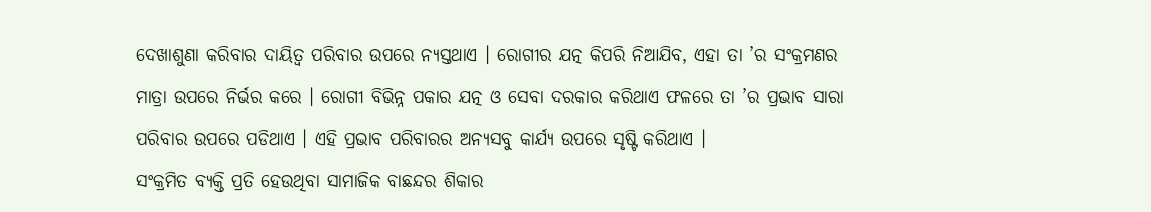ଦେଖାଶୁଣା କରିବାର ଦାୟିତ୍ଵ ପରିବାର ଉପରେ ନ୍ୟସ୍ତଥାଏ । ରୋଗୀର ଯତ୍ନ କିପରି ନିଆଯିବ, ଏହା ତା ’ର ସଂକ୍ରମଣର ମାତ୍ରା ଉପରେ ନିର୍ଭର କରେ । ରୋଗୀ ବିଭିନ୍ନ ପକାର ଯତ୍ନ ଓ ସେବା ଦରକାର କରିଥାଏ ଫଳରେ ତା ’ର ପ୍ରଭାବ ସାରା ପରିବାର ଉପରେ ପଡିଥାଏ । ଏହି ପ୍ରଭାବ ପରିବାରର ଅନ୍ୟସବୁ କାର୍ଯ୍ୟ ଉପରେ ସୃଷ୍ଟି କରିଥାଏ ।
ସଂକ୍ରମିତ ବ୍ୟକ୍ତି ପ୍ରତି ହେଉଥିବା ସାମାଜିକ ବାଛନ୍ଦର ଶିକାର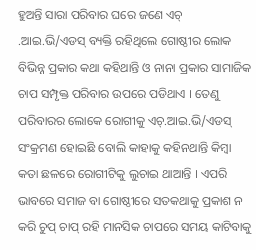ହୁଅନ୍ତି ସାରା ପରିବାର ଘରେ ଜଣେ ଏଚ୍ .ଆଇ.ଭି/ଏଡସ୍ ବ୍ୟକ୍ତି ରହିଥିଲେ ଗୋଷ୍ଠୀର ଲୋକ ବିଭିନ୍ନ ପ୍ରକାର କଥା କହିଥାନ୍ତି ଓ ନାନା ପ୍ରକାର ସାମାଜିକ ଚାପ ସମ୍ପୃକ୍ତ ପରିବାର ଉପରେ ପଡିଥାଏ । ତେଣୁ ପରିବାରର ଲୋକେ ରୋଗୀକୁ ଏଚ୍.ଆଇ.ଭି/ଏଡସ୍ ସଂକ୍ରମଣ ହୋଇଛି ବୋଲି କାହାକୁ କହିନଥାନ୍ତି କିମ୍ବା କତା ଛଳରେ ରୋଗୀଟିକୁ ଲୁଚାଇ ଥାଆନ୍ତି । ଏପରି ଭାବରେ ସମାଜ ବା ଗୋଷ୍ଠୀରେ ସତକଥାକୁ ପ୍ରକାଶ ନ କରି ଚୁପ୍ ଚାପ୍ ରହି ମାନସିକ ଚାପରେ ସମୟ କାଟିବାକୁ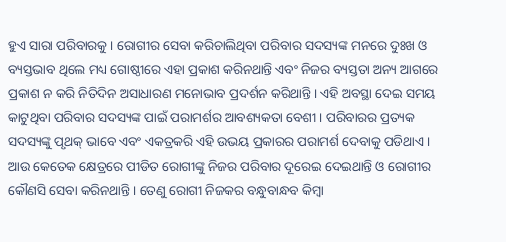ହୁଏ ସାରା ପରିବାରକୁ । ରୋଗୀର ସେବା କରିଚାଲିଥିବା ପରିବାର ସଦସ୍ୟଙ୍କ ମନରେ ଦୁଃଖ ଓ ବ୍ୟସ୍ତଭାବ ଥିଲେ ମଧ୍ୟ ଗୋଷ୍ଠୀରେ ଏହା ପ୍ରକାଶ କରିନଥାନ୍ତି ଏବଂ ନିଜର ବ୍ୟସ୍ତତା ଅନ୍ୟ ଆଗରେ ପ୍ରକାଶ ନ କରି ନିତିଦିନ ଅସାଧାରଣ ମନୋଭାବ ପ୍ରଦର୍ଶନ କରିଥାନ୍ତି । ଏହି ଅବସ୍ଥା ଦେଇ ସମୟ କାଟୁଥିବା ପରିବାର ସଦସ୍ୟଙ୍କ ପାଇଁ ପରାମର୍ଶର ଆବଶ୍ୟକତା ବେଶୀ । ପରିବାରର ପ୍ରତ୍ୟକ ସଦସ୍ୟଙ୍କୁ ପୃଥକ୍ ଭାବେ ଏବଂ ଏକତ୍ରକରି ଏହି ଉଭୟ ପ୍ରକାରର ପରାମର୍ଶ ଦେବାକୁ ପଡିଥାଏ ।
ଆଉ କେତେକ କ୍ଷେତ୍ରରେ ପୀଡିତ ରୋଗୀଙ୍କୁ ନିଜର ପରିବାର ଦୂରେଇ ଦେଇଥାନ୍ତି ଓ ରୋଗୀର କୌଣସି ସେବା କରିନଥାନ୍ତି । ତେଣୁ ରୋଗୀ ନିଜକର ବନ୍ଧୁବାନ୍ଧବ କିମ୍ବା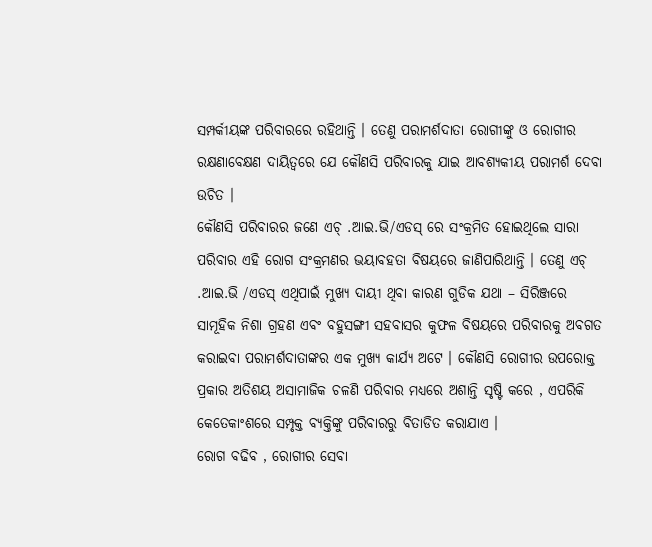ସମ୍ପର୍କୀୟଙ୍କ ପରିବାରରେ ରହିଥାନ୍ତି । ତେଣୁ ପରାମର୍ଶଦାତା ରୋଗୀଙ୍କୁ ଓ ରୋଗୀର ରକ୍ଷଣାବେକ୍ଷଣ ଦାୟିତ୍ଵରେ ଯେ କୌଣସି ପରିବାରକୁ ଯାଇ ଆବଶ୍ୟକୀୟ ପରାମର୍ଶ ଦେବା ଉଚିତ ।
କୌଣସି ପରିବାରର ଜଣେ ଏଚ୍ .ଆଇ.ଭି/ଏଡସ୍ ରେ ସଂକ୍ରମିତ ହୋଇଥିଲେ ସାରା ପରିବାର ଏହି ରୋଗ ସଂକ୍ରମଣର ଭୟାବହତା ବିଷୟରେ ଜାଣିପାରିଥାନ୍ତି । ତେଣୁ ଏଚ୍ .ଆଇ.ଭି /ଏଡସ୍ ଏଥିପାଇଁ ମୁଖ୍ୟ ଦାୟୀ ଥିବା କାରଣ ଗୁଡିକ ଯଥା – ସିରିଞ୍ଜରେ ସାମୂହିକ ନିଶା ଗ୍ରହଣ ଏବଂ ବହୁସଙ୍ଗୀ ସହବାସର କୁଫଳ ବିଷୟରେ ପରିବାରକୁ ଅବଗତ କରାଇବା ପରାମର୍ଶଦାତାଙ୍କର ଏକ ମୁଖ୍ୟ କାର୍ଯ୍ୟ ଅଟେ । କୌଣସି ରୋଗୀର ଉପରୋକ୍ତ ପ୍ରକାର ଅତିଶୟ ଅସାମାଜିକ ଚଳଣି ପରିବାର ମଧ୍ୟରେ ଅଶାନ୍ତି ସୃଷ୍ଟି କରେ , ଏପରିକି କେତେକାଂଶରେ ସମ୍ପୃକ୍ତ ବ୍ୟକ୍ତିଙ୍କୁ ପରିବାରରୁ ବିତାଡିତ କରାଯାଏ ।
ରୋଗ ବଢିବ , ରୋଗୀର ସେବା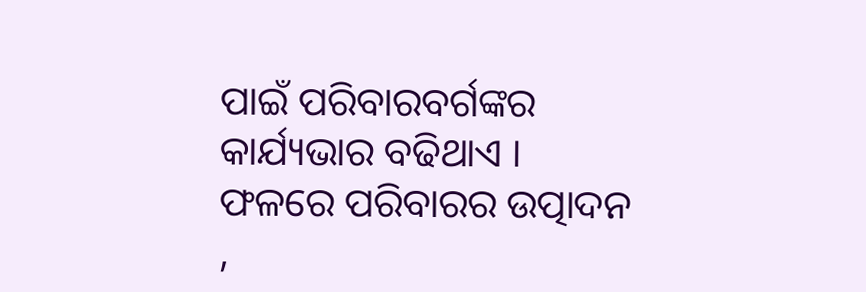ପାଇଁ ପରିବାରବର୍ଗଙ୍କର କାର୍ଯ୍ୟଭାର ବଢିଥାଏ । ଫଳରେ ପରିବାରର ଉତ୍ପାଦନ ,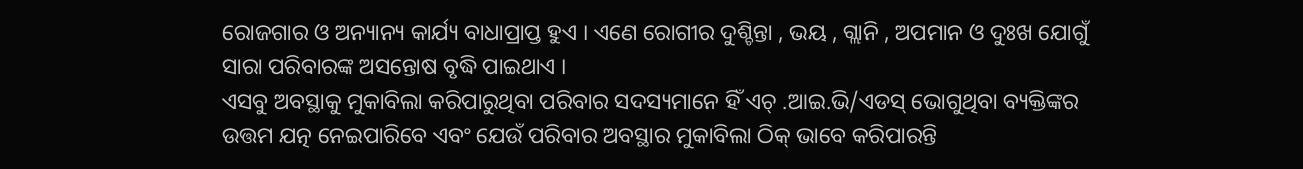ରୋଜଗାର ଓ ଅନ୍ୟାନ୍ୟ କାର୍ଯ୍ୟ ବାଧାପ୍ରାପ୍ତ ହୁଏ । ଏଣେ ରୋଗୀର ଦୁଶ୍ଚିନ୍ତା , ଭୟ , ଗ୍ଲାନି , ଅପମାନ ଓ ଦୁଃଖ ଯୋଗୁଁ ସାରା ପରିବାରଙ୍କ ଅସନ୍ତୋଷ ବୃଦ୍ଧି ପାଇଥାଏ ।
ଏସବୁ ଅବସ୍ଥାକୁ ମୁକାବିଲା କରିପାରୁଥିବା ପରିବାର ସଦସ୍ୟମାନେ ହିଁ ଏଚ୍ .ଆଇ.ଭି/ଏଡସ୍ ଭୋଗୁଥିବା ବ୍ୟକ୍ତିଙ୍କର ଉତ୍ତମ ଯତ୍ନ ନେଇପାରିବେ ଏବଂ ଯେଉଁ ପରିବାର ଅବସ୍ଥାର ମୁକାବିଲା ଠିକ୍ ଭାବେ କରିପାରନ୍ତି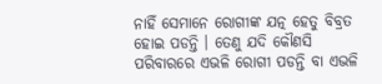ନାହିଁ ସେମାନେ ରୋଗୀଙ୍କ ଯତ୍ନ ହେତୁ ବିବ୍ରତ ହୋଇ ପଡନ୍ତି । ତେଣୁ ଯଦି କୌଣସି ପରିବାରରେ ଏଭଳି ରୋଗୀ ପଡନ୍ତି ବା ଏଭଳି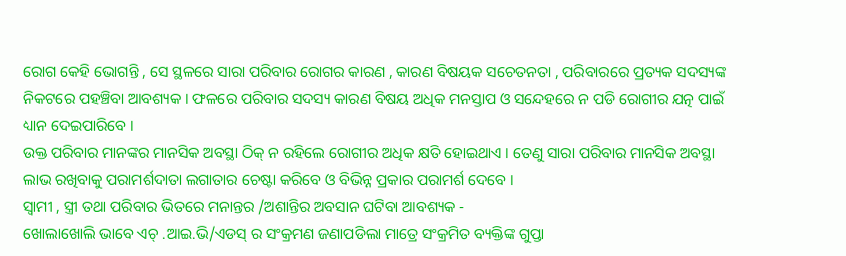ରୋଗ କେହି ଭୋଗନ୍ତି , ସେ ସ୍ଥଳରେ ସାରା ପରିବାର ରୋଗର କାରଣ , କାରଣ ବିଷୟକ ସଚେତନତା , ପରିବାରରେ ପ୍ରତ୍ୟକ ସଦସ୍ୟଙ୍କ ନିକଟରେ ପହଞ୍ଚିବା ଆବଶ୍ୟକ । ଫଳରେ ପରିବାର ସଦସ୍ୟ କାରଣ ବିଷୟ ଅଧିକ ମନସ୍ତାପ ଓ ସନ୍ଦେହରେ ନ ପଡି ରୋଗୀର ଯତ୍ନ ପାଇଁ ଧ୍ୟାନ ଦେଇପାରିବେ ।
ଉକ୍ତ ପରିବାର ମାନଙ୍କର ମାନସିକ ଅବସ୍ଥା ଠିକ୍ ନ ରହିଲେ ରୋଗୀର ଅଧିକ କ୍ଷତି ହୋଇଥାଏ । ତେଣୁ ସାରା ପରିବାର ମାନସିକ ଅବସ୍ଥା ଲାଭ ରଖିବାକୁ ପରାମର୍ଶଦାତା ଲଗାତାର ଚେଷ୍ଟା କରିବେ ଓ ବିଭିନ୍ନ ପ୍ରକାର ପରାମର୍ଶ ଦେବେ ।
ସ୍ଵାମୀ , ସ୍ତ୍ରୀ ତଥା ପରିବାର ଭିତରେ ମନାନ୍ତର /ଅଶାନ୍ତିର ଅବସାନ ଘଟିବା ଆବଶ୍ୟକ -
ଖୋଲାଖୋଲି ଭାବେ ଏଚ୍ .ଆଇ.ଭି/ଏଡସ୍ ର ସଂକ୍ରମଣ ଜଣାପଡିଲା ମାତ୍ରେ ସଂକ୍ରମିତ ବ୍ୟକ୍ତିଙ୍କ ଗୁପ୍ତା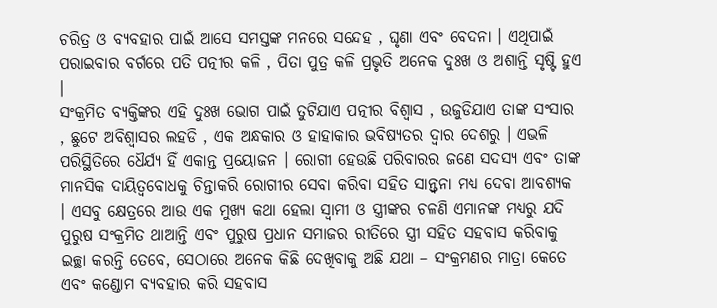ଚରିତ୍ର ଓ ବ୍ୟବହାର ପାଇଁ ଆସେ ସମସ୍ତଙ୍କ ମନରେ ସନ୍ଦେହ , ଘୃଣା ଏବଂ ବେଦନା । ଏଥିପାଇଁ ପରାଇବାର ବର୍ଗରେ ପତି ପତ୍ନୀର କଳି , ପିତା ପୁତ୍ର କଳି ପ୍ରଭୃତି ଅନେକ ଦୁଃଖ ଓ ଅଶାନ୍ତି ସୃଷ୍ଟି ହୁଏ ।
ସଂକ୍ରମିତ ବ୍ୟକ୍ତିଙ୍କର ଏହି ଦୁଃଖ ଭୋଗ ପାଇଁ ତୁଟିଯାଏ ପତ୍ନୀର ବିଶ୍ଵାସ , ଉଜୁଡିଯାଏ ତାଙ୍କ ସଂସାର , ଛୁଟେ ଅବିଶ୍ଵାସର ଲହଡି , ଏକ ଅନ୍ଧକାର ଓ ହାହାକାର ଭବିଷ୍ୟତର ଦ୍ଵାର ଦେଶରୁ । ଏଭଳି ପରିସ୍ଥିତିରେ ଧୈର୍ଯ୍ୟ ହିଁ ଏକାନ୍ତ ପ୍ରୟୋଜନ । ରୋଗୀ ହେଉଛି ପରିବାରର ଜଣେ ସଦସ୍ୟ ଏବଂ ତାଙ୍କ ମାନସିକ ଦାୟିତ୍ଵବୋଧକୁ ଚିନ୍ତାକରି ରୋଗୀର ସେବା କରିବା ସହିତ ସାନ୍ତ୍ଵନା ମଧ୍ୟ ଦେବା ଆବଶ୍ୟକ । ଏସବୁ କ୍ଷେତ୍ରରେ ଆଉ ଏକ ମୁଖ୍ୟ କଥା ହେଲା ସ୍ଵାମୀ ଓ ସ୍ତ୍ରୀଙ୍କର ଚଳଣି ଏମାନଙ୍କ ମଧ୍ୟରୁ ଯଦି ପୁରୁଷ ସଂକ୍ରମିତ ଥାଆନ୍ତି ଏବଂ ପୁରୁଷ ପ୍ରଧାନ ସମାଜର ରୀତିରେ ସ୍ତ୍ରୀ ସହିତ ସହବାସ କରିବାକୁ ଇଚ୍ଛା କରନ୍ତି ତେବେ, ସେଠାରେ ଅନେକ କିଛି ଦେଖିବାକୁ ଅଛି ଯଥା – ସଂକ୍ରମଣର ମାତ୍ରା କେତେ ଏବଂ କଣ୍ଡୋମ ବ୍ୟବହାର କରି ସହବାସ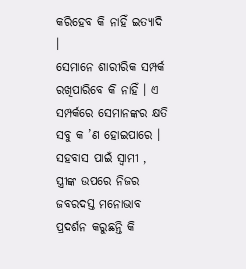କରିହେବ କି ନାହିଁ ଇତ୍ୟାଦି ।
ସେମାନେ ଶାରୀରିକ ସମ୍ପର୍କ ରଖିପାରିବେ କି ନାହିଁ । ଏ ସମ୍ପର୍କରେ ସେମାନଙ୍କର କ୍ଷତି ସବୁ କ ’ଣ ହୋଇପାରେ ।
ସହବାସ ପାଇଁ ସ୍ଵାମୀ , ସ୍ତ୍ରୀଙ୍କ ଉପରେ ନିଜର ଜବରଦସ୍ତ ମନୋଭାବ ପ୍ରଦର୍ଶନ କରୁଛନ୍ତି କି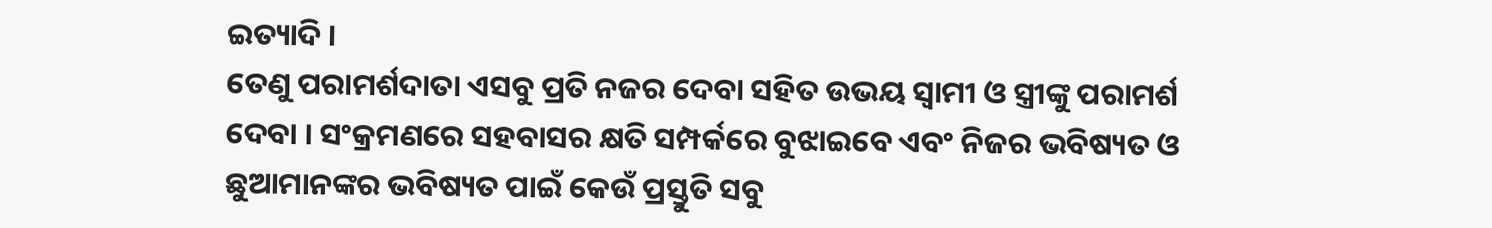ଇତ୍ୟାଦି ।
ତେଣୁ ପରାମର୍ଶଦାତା ଏସବୁ ପ୍ରତି ନଜର ଦେବା ସହିତ ଉଭୟ ସ୍ଵାମୀ ଓ ସ୍ତ୍ରୀଙ୍କୁ ପରାମର୍ଶ ଦେବା । ସଂକ୍ରମଣରେ ସହବାସର କ୍ଷତି ସମ୍ପର୍କରେ ବୁଝାଇବେ ଏବଂ ନିଜର ଭବିଷ୍ୟତ ଓ ଛୁଆମାନଙ୍କର ଭବିଷ୍ୟତ ପାଇଁ କେଉଁ ପ୍ରସ୍ତୁତି ସବୁ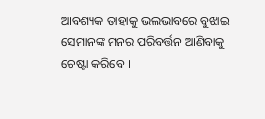ଆବଶ୍ୟକ ତାହାକୁ ଭଲଭାବରେ ବୁଝାଇ ସେମାନଙ୍କ ମନର ପରିବର୍ତ୍ତନ ଆଣିବାକୁ ଚେଷ୍ଟା କରିବେ ।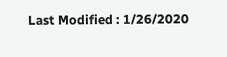Last Modified : 1/26/2020